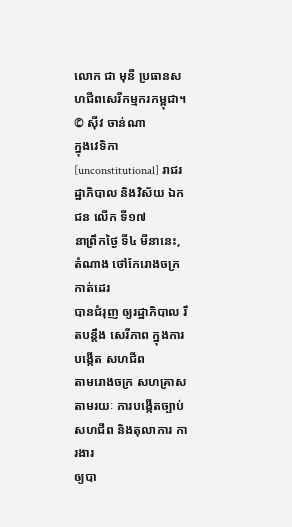លោក ជា មុនី ប្រធានសហជីពសេរីកម្មករកម្ពុជា។
© ស៊ីវ ចាន់ណា
ក្នុងវេទិកា [unconstitutional] រាជរដ្ឋាភិបាល និងវិស័យ ឯកជន លើក ទី១៧
នាព្រឹកថ្ងៃ ទី៤ មីនានេះ, តំណាង ថៅកែរោងចក្រ កាត់ដេរ
បានជំរុញ ឲ្យរដ្ឋាភិបាល រឹតបន្តឹង សេរីភាព ក្នុងការបង្កើត សហជីព
តាមរោងចក្រ សហគ្រាស តាមរយៈ ការបង្កើតច្បាប់ សហជីព និងតុលាការ ការងារ
ឲ្យបា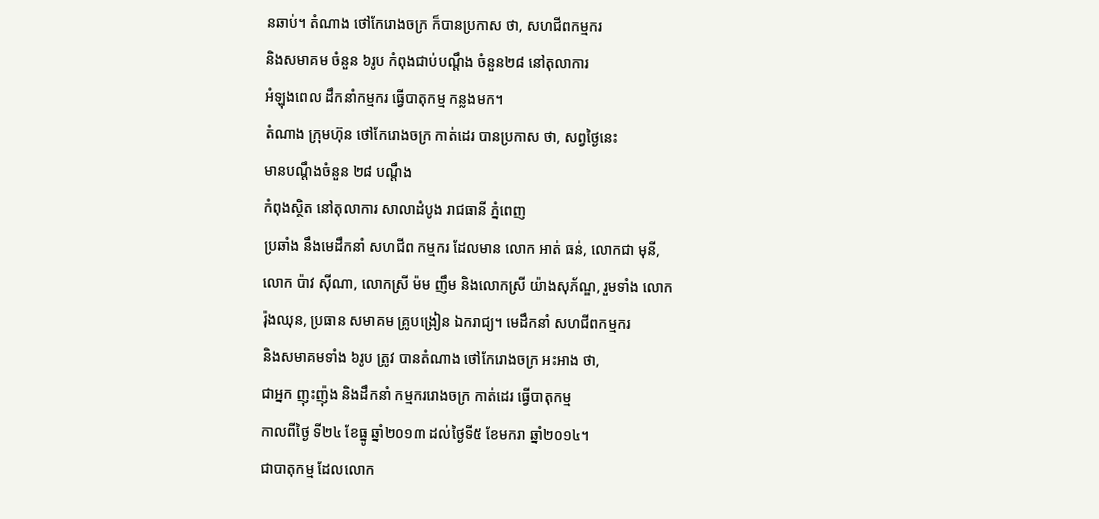នឆាប់។ តំណាង ថៅកែរោងចក្រ ក៏បានប្រកាស ថា, សហជីពកម្មករ
និងសមាគម ចំនួន ៦រូប កំពុងជាប់បណ្តឹង ចំនួន២៨ នៅតុលាការ
អំឡុងពេល ដឹកនាំកម្មករ ធ្វើបាតុកម្ម កន្លងមក។
តំណាង ក្រុមហ៊ុន ថៅកែរោងចក្រ កាត់ដេរ បានប្រកាស ថា, សព្វថ្ងៃនេះ
មានបណ្តឹងចំនួន ២៨ បណ្តឹង
កំពុងស្ថិត នៅតុលាការ សាលាដំបូង រាជធានី ភ្នំពេញ
ប្រឆាំង នឹងមេដឹកនាំ សហជីព កម្មករ ដែលមាន លោក អាត់ ធន់, លោកជា មុនី,
លោក ប៉ាវ ស៊ីណា, លោកស្រី ម៉ម ញឹម និងលោកស្រី យ៉ាងសុភ័ណ្ឌ, រួមទាំង លោក
រ៉ុងឈុន, ប្រធាន សមាគម គ្រូបង្រៀន ឯករាជ្យ។ មេដឹកនាំ សហជីពកម្មករ
និងសមាគមទាំង ៦រូប ត្រូវ បានតំណាង ថៅកែរោងចក្រ អះអាង ថា,
ជាអ្នក ញុះញ៉ុង និងដឹកនាំ កម្មកររោងចក្រ កាត់ដេរ ធ្វើបាតុកម្ម
កាលពីថ្ងៃ ទី២៤ ខែធ្នូ ឆ្នាំ២០១៣ ដល់ថ្ងៃទី៥ ខែមករា ឆ្នាំ២០១៤។
ជាបាតុកម្ម ដែលលោក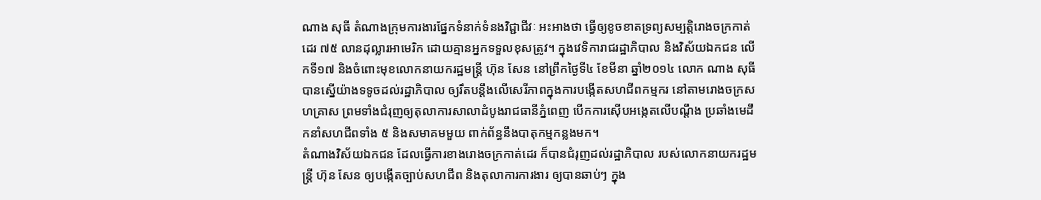ណាង សុធី តំណាងក្រុមការងារផ្នែកទំនាក់ទំនងវិជ្ជាជីវៈ អះអាងថា ធ្វើឲ្យខូចខាតទ្រព្យសម្បត្តិរោងចក្រកាត់ដេរ ៧៥ លានដុល្លារអាមេរិក ដោយគ្មានអ្នកទទួលខុសត្រូវ។ ក្នុងវេទិការាជរដ្ឋាភិបាល និងវិស័យឯកជន លើកទី១៧ និងចំពោះមុខលោកនាយករដ្ឋមន្ត្រី ហ៊ុន សែន នៅព្រឹកថ្ងៃទី៤ ខែមីនា ឆ្នាំ២០១៤ លោក ណាង សុធី បានស្នើយ៉ាងទទូចដល់រដ្ឋាភិបាល ឲ្យរឹតបន្តឹងលើសេរីភាពក្នុងការបង្កើតសហជីពកម្មករ នៅតាមរោងចក្រសហគ្រាស ព្រមទាំងជំរុញឲ្យតុលាការសាលាដំបូងរាជធានីភ្នំពេញ បើកការស៊ើបអង្កេតលើបណ្តឹង ប្រឆាំងមេដឹកនាំសហជីពទាំង ៥ និងសមាគមមួយ ពាក់ព័ន្ធនឹងបាតុកម្មកន្លងមក។
តំណាងវិស័យឯកជន ដែលធ្វើការខាងរោងចក្រកាត់ដេរ ក៏បានជំរុញដល់រដ្ឋាភិបាល របស់លោកនាយករដ្ឋមន្ត្រី ហ៊ុន សែន ឲ្យបង្កើតច្បាប់សហជីព និងតុលាការការងារ ឲ្យបានឆាប់ៗ ក្នុង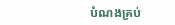បំណងគ្រប់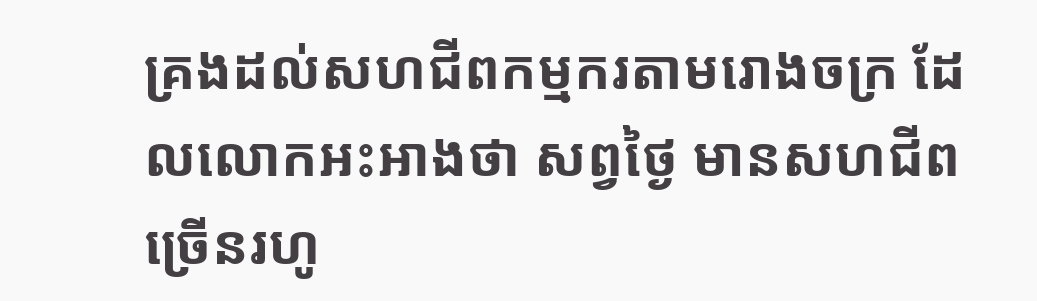គ្រងដល់សហជីពកម្មករតាមរោងចក្រ ដែលលោកអះអាងថា សព្វថ្ងៃ មានសហជីពច្រើនរហូ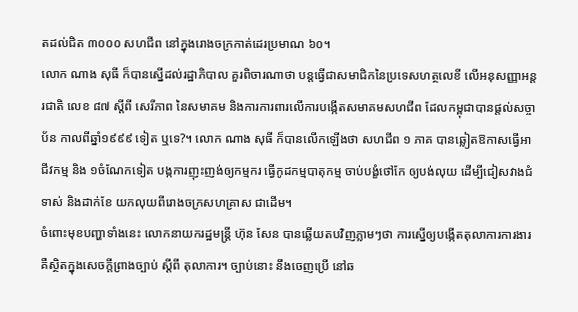តដល់ជិត ៣០០០ សហជីព នៅក្នុងរោងចក្រកាត់ដេរប្រមាណ ៦០។
លោក ណាង សុធី ក៏បានស្នើដល់រដ្ឋាភិបាល គួរពិចារណាថា បន្តធ្វើជាសមាជិកនៃប្រទេសហត្ថលេខី លើអនុសញ្ញាអន្តរជាតិ លេខ ៨៧ ស្តីពី សេរីភាព នៃសមាគម និងការការពារលើការបង្កើតសមាគមសហជីព ដែលកម្ពុជាបានផ្តល់សច្ចាប័ន កាលពីឆ្នាំ១៩៩៩ ទៀត ឬទេ?។ លោក ណាង សុធី ក៏បានលើកឡើងថា សហជីព ១ ភាគ បានឆ្លៀតឱកាសធ្វើអាជីវកម្ម និង ១ចំណែកទៀត បង្កការញុះញង់ឲ្យកម្មករ ធ្វើកូដកម្មបាតុកម្ម ចាប់បង្ខំថៅកែ ឲ្យបង់លុយ ដើម្បីជៀសវាងជំទាស់ និងដាក់ខែ យកលុយពីរោងចក្រសហគ្រាស ជាដើម។
ចំពោះមុខបញ្ហាទាំងនេះ លោកនាយករដ្ឋមន្ត្រី ហ៊ុន សែន បានឆ្លើយតបវិញភ្លាមៗថា ការស្នើឲ្យបង្កើតតុលាការការងារ គឺស្ថិតក្នុងសេចក្តីព្រាងច្បាប់ ស្តីពី តុលាការ។ ច្បាប់នោះ នឹងចេញប្រើ នៅឆ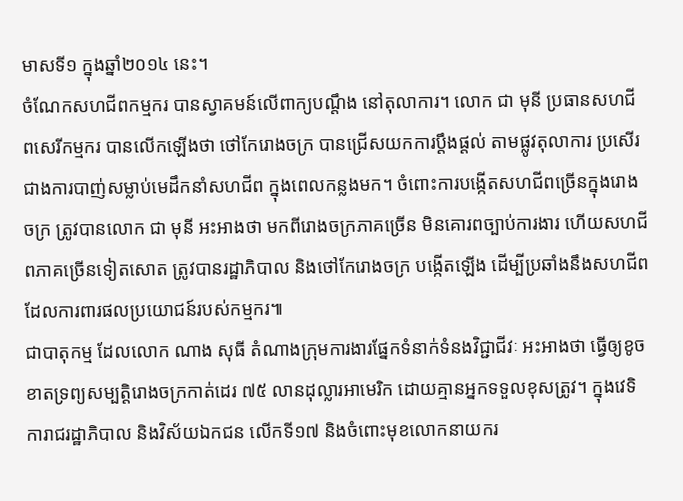មាសទី១ ក្នុងឆ្នាំ២០១៤ នេះ។
ចំណែកសហជីពកម្មករ បានស្វាគមន៍លើពាក្យបណ្តឹង នៅតុលាការ។ លោក ជា មុនី ប្រធានសហជីពសេរីកម្មករ បានលើកឡើងថា ថៅកែរោងចក្រ បានជ្រើសយកការប្តឹងផ្តល់ តាមផ្លូវតុលាការ ប្រសើរជាងការបាញ់សម្លាប់មេដឹកនាំសហជីព ក្នុងពេលកន្លងមក។ ចំពោះការបង្កើតសហជីពច្រើនក្នុងរោងចក្រ ត្រូវបានលោក ជា មុនី អះអាងថា មកពីរោងចក្រភាគច្រើន មិនគោរពច្បាប់ការងារ ហើយសហជីពភាគច្រើនទៀតសោត ត្រូវបានរដ្ឋាភិបាល និងថៅកែរោងចក្រ បង្កើតឡើង ដើម្បីប្រឆាំងនឹងសហជីព ដែលការពារផលប្រយោជន៍របស់កម្មករ៕
ជាបាតុកម្ម ដែលលោក ណាង សុធី តំណាងក្រុមការងារផ្នែកទំនាក់ទំនងវិជ្ជាជីវៈ អះអាងថា ធ្វើឲ្យខូចខាតទ្រព្យសម្បត្តិរោងចក្រកាត់ដេរ ៧៥ លានដុល្លារអាមេរិក ដោយគ្មានអ្នកទទួលខុសត្រូវ។ ក្នុងវេទិការាជរដ្ឋាភិបាល និងវិស័យឯកជន លើកទី១៧ និងចំពោះមុខលោកនាយករ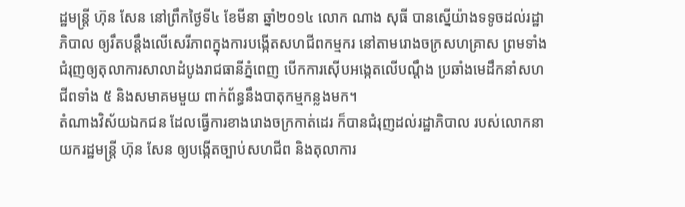ដ្ឋមន្ត្រី ហ៊ុន សែន នៅព្រឹកថ្ងៃទី៤ ខែមីនា ឆ្នាំ២០១៤ លោក ណាង សុធី បានស្នើយ៉ាងទទូចដល់រដ្ឋាភិបាល ឲ្យរឹតបន្តឹងលើសេរីភាពក្នុងការបង្កើតសហជីពកម្មករ នៅតាមរោងចក្រសហគ្រាស ព្រមទាំងជំរុញឲ្យតុលាការសាលាដំបូងរាជធានីភ្នំពេញ បើកការស៊ើបអង្កេតលើបណ្តឹង ប្រឆាំងមេដឹកនាំសហជីពទាំង ៥ និងសមាគមមួយ ពាក់ព័ន្ធនឹងបាតុកម្មកន្លងមក។
តំណាងវិស័យឯកជន ដែលធ្វើការខាងរោងចក្រកាត់ដេរ ក៏បានជំរុញដល់រដ្ឋាភិបាល របស់លោកនាយករដ្ឋមន្ត្រី ហ៊ុន សែន ឲ្យបង្កើតច្បាប់សហជីព និងតុលាការ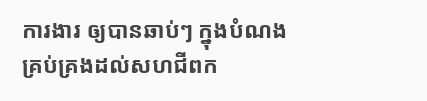ការងារ ឲ្យបានឆាប់ៗ ក្នុងបំណងគ្រប់គ្រងដល់សហជីពក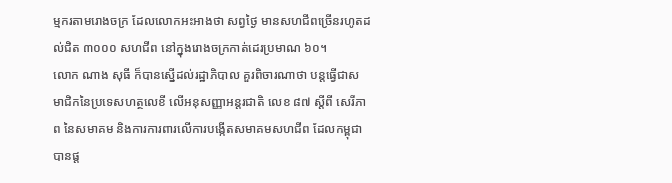ម្មករតាមរោងចក្រ ដែលលោកអះអាងថា សព្វថ្ងៃ មានសហជីពច្រើនរហូតដល់ជិត ៣០០០ សហជីព នៅក្នុងរោងចក្រកាត់ដេរប្រមាណ ៦០។
លោក ណាង សុធី ក៏បានស្នើដល់រដ្ឋាភិបាល គួរពិចារណាថា បន្តធ្វើជាសមាជិកនៃប្រទេសហត្ថលេខី លើអនុសញ្ញាអន្តរជាតិ លេខ ៨៧ ស្តីពី សេរីភាព នៃសមាគម និងការការពារលើការបង្កើតសមាគមសហជីព ដែលកម្ពុជាបានផ្ត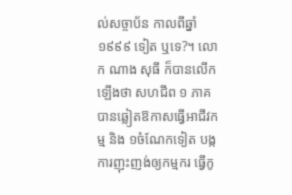ល់សច្ចាប័ន កាលពីឆ្នាំ១៩៩៩ ទៀត ឬទេ?។ លោក ណាង សុធី ក៏បានលើកឡើងថា សហជីព ១ ភាគ បានឆ្លៀតឱកាសធ្វើអាជីវកម្ម និង ១ចំណែកទៀត បង្កការញុះញង់ឲ្យកម្មករ ធ្វើកូ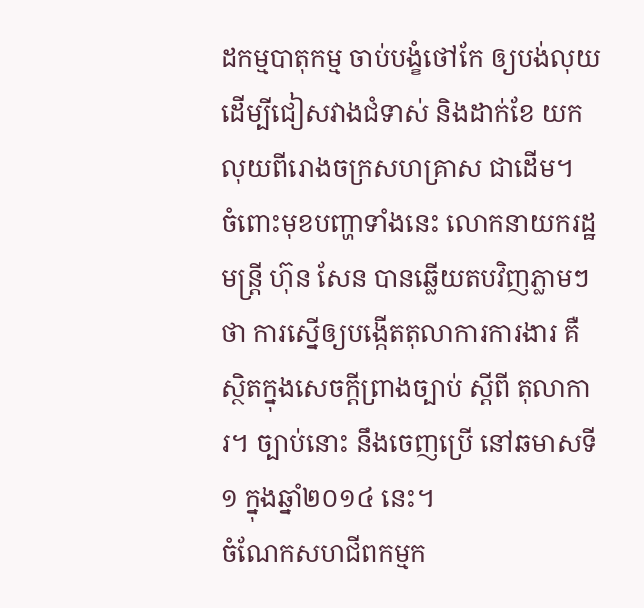ដកម្មបាតុកម្ម ចាប់បង្ខំថៅកែ ឲ្យបង់លុយ ដើម្បីជៀសវាងជំទាស់ និងដាក់ខែ យកលុយពីរោងចក្រសហគ្រាស ជាដើម។
ចំពោះមុខបញ្ហាទាំងនេះ លោកនាយករដ្ឋមន្ត្រី ហ៊ុន សែន បានឆ្លើយតបវិញភ្លាមៗថា ការស្នើឲ្យបង្កើតតុលាការការងារ គឺស្ថិតក្នុងសេចក្តីព្រាងច្បាប់ ស្តីពី តុលាការ។ ច្បាប់នោះ នឹងចេញប្រើ នៅឆមាសទី១ ក្នុងឆ្នាំ២០១៤ នេះ។
ចំណែកសហជីពកម្មក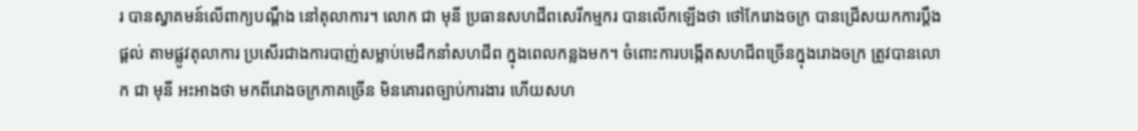រ បានស្វាគមន៍លើពាក្យបណ្តឹង នៅតុលាការ។ លោក ជា មុនី ប្រធានសហជីពសេរីកម្មករ បានលើកឡើងថា ថៅកែរោងចក្រ បានជ្រើសយកការប្តឹងផ្តល់ តាមផ្លូវតុលាការ ប្រសើរជាងការបាញ់សម្លាប់មេដឹកនាំសហជីព ក្នុងពេលកន្លងមក។ ចំពោះការបង្កើតសហជីពច្រើនក្នុងរោងចក្រ ត្រូវបានលោក ជា មុនី អះអាងថា មកពីរោងចក្រភាគច្រើន មិនគោរពច្បាប់ការងារ ហើយសហ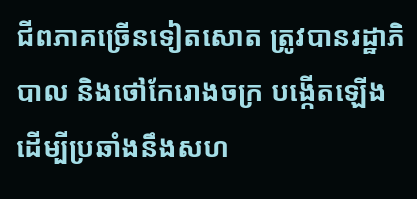ជីពភាគច្រើនទៀតសោត ត្រូវបានរដ្ឋាភិបាល និងថៅកែរោងចក្រ បង្កើតឡើង ដើម្បីប្រឆាំងនឹងសហ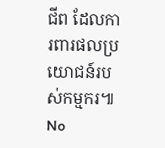ជីព ដែលការពារផលប្រយោជន៍របស់កម្មករ៕
No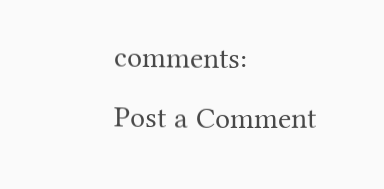comments:
Post a Comment